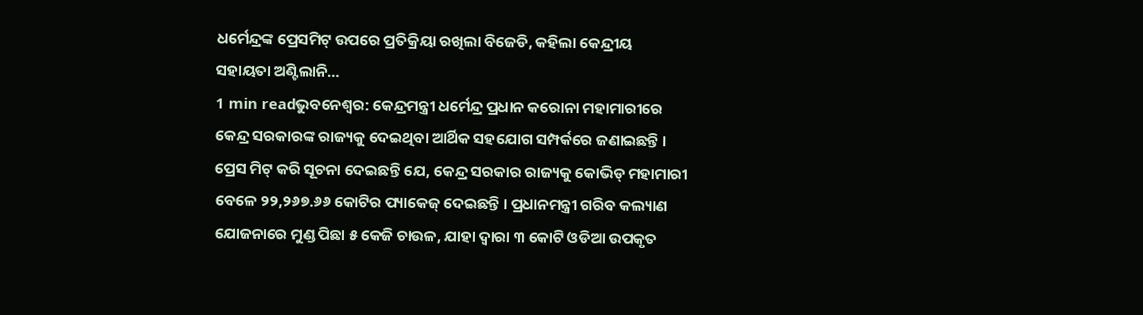ଧର୍ମେନ୍ଦ୍ରଙ୍କ ପ୍ରେସମିଟ୍ ଉପରେ ପ୍ରତିକ୍ରିୟା ରଖିଲା ବିଜେଡି, କହିଲା କେନ୍ଦ୍ରୀୟ ସହାୟତା ଅଣ୍ଟିଲାନି…
1 min readଭୁବନେଶ୍ୱର: କେନ୍ଦ୍ରମନ୍ତ୍ରୀ ଧର୍ମେନ୍ଦ୍ର ପ୍ରଧାନ କରୋନା ମହାମାରୀରେ କେନ୍ଦ୍ର ସରକାରଙ୍କ ରାଜ୍ୟକୁ ଦେଇଥିବା ଆର୍ଥିକ ସହଯୋଗ ସମ୍ପର୍କରେ ଜଣାଇଛନ୍ତି । ପ୍ରେସ ମିଟ୍ କରି ସୂଚନା ଦେଇଛନ୍ତି ଯେ, କେନ୍ଦ୍ର ସରକାର ରାଜ୍ୟକୁ କୋଭିଡ୍ ମହାମାରୀ ବେଳେ ୨୨,୨୬୭.୬୬ କୋଟିର ପ୍ୟାକେଜ୍ ଦେଇଛନ୍ତି । ପ୍ରଧାନମନ୍ତ୍ରୀ ଗରିବ କଲ୍ୟାଣ ଯୋଜନାରେ ମୁଣ୍ଡ ପିଛା ୫ କେଜି ଚାଉଳ, ଯାହା ଦ୍ୱାରା ୩ କୋଟି ଓଡିଆ ଉପକୃତ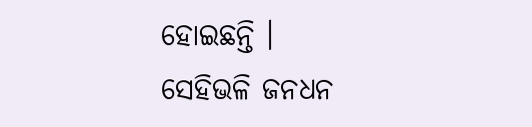ହୋଇଛନ୍ତି ।
ସେହିଭଳି ଜନଧନ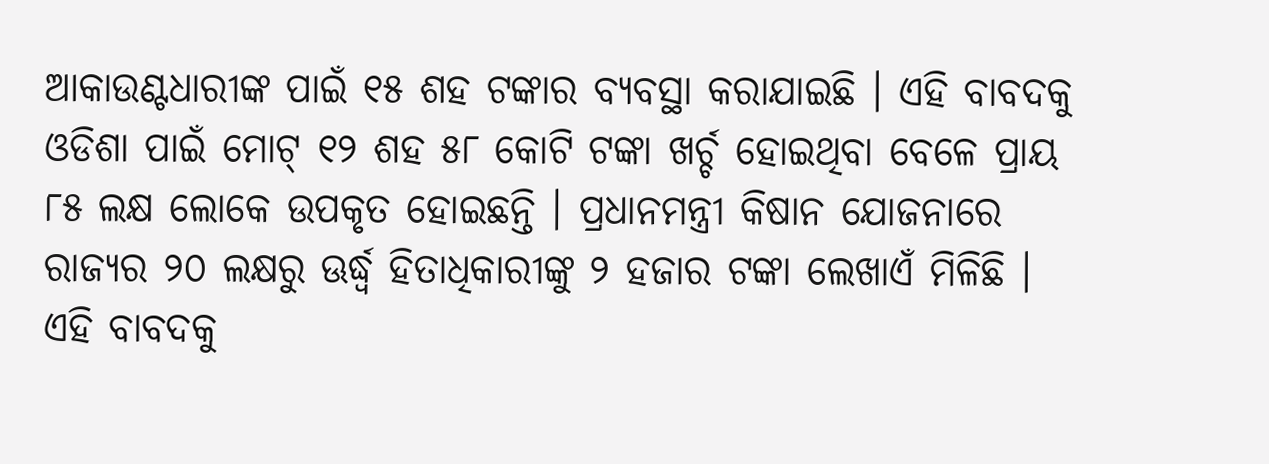ଆକାଉଣ୍ଟଧାରୀଙ୍କ ପାଇଁ ୧୫ ଶହ ଟଙ୍କାର ବ୍ୟବସ୍ଥା କରାଯାଇଛି । ଏହି ବାବଦକୁ ଓଡିଶା ପାଇଁ ମୋଟ୍ ୧୨ ଶହ ୫୮ କୋଟି ଟଙ୍କା ଖର୍ଚ୍ଚ ହୋଇଥିବା ବେଳେ ପ୍ରାୟ ୮୫ ଲକ୍ଷ ଲୋକେ ଉପକୃତ ହୋଇଛନ୍ତି । ପ୍ରଧାନମନ୍ତ୍ରୀ କିଷାନ ଯୋଜନାରେ ରାଜ୍ୟର ୨୦ ଲକ୍ଷରୁ ଊର୍ଦ୍ଧ୍ୱ ହିତାଧିକାରୀଙ୍କୁ ୨ ହଜାର ଟଙ୍କା ଲେଖାଏଁ ମିଳିଛି । ଏହି ବାବଦକୁ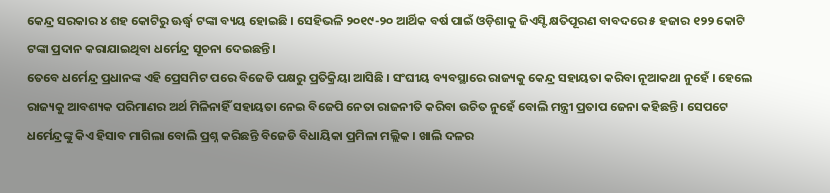କେନ୍ଦ୍ର ସରକାର ୪ ଶହ କୋଟିରୁ ଊର୍ଦ୍ଧ୍ୱ ଟଙ୍କା ବ୍ୟୟ ହୋଇଛି । ସେହିଭଳି ୨୦୧୯-୨୦ ଆର୍ଥିକ ବର୍ଷ ପାଇଁ ଓଡ଼ିଶାକୁ ଜିଏସ୍ଟି କ୍ଷତିପୂରଣ ବାବଦରେ ୫ ହଜାର ୧୨୨ କୋଟି ଟଙ୍କା ପ୍ରଦାନ କରାଯାଇଥିବା ଧର୍ମେନ୍ଦ୍ର ସୂଚନା ଦେଇଛନ୍ତି ।
ତେବେ ଧର୍ମେନ୍ଦ୍ର ପ୍ରଧାନଙ୍କ ଏହି ପ୍ରେସମିଟ ପରେ ବିଜେଡି ପକ୍ଷରୁ ପ୍ରତିକ୍ରିୟା ଆସିଛି । ସଂଘୀୟ ବ୍ୟବସ୍ଥାରେ ରାଜ୍ୟକୁ କେନ୍ଦ୍ର ସହାୟତା କରିବା ନୂଆକଥା ନୁହେଁ । ହେଲେ ରାଜ୍ୟକୁ ଆବଶ୍ୟକ ପରିମାଣର ଅର୍ଥ ମିଳିନାହିଁ ସହାୟତା ନେଇ ବିଜେପି ନେତା ରାଜନୀତି କରିବା ଉଚିତ ନୁହେଁ ବୋଲି ମନ୍ତ୍ରୀ ପ୍ରତାପ ଜେନା କହିଛନ୍ତି । ସେପଟେ ଧର୍ମେନ୍ଦ୍ରଙ୍କୁ କିଏ ହିସାବ ମାଗିଲା ବୋଲି ପ୍ରଶ୍ନ କରିଛନ୍ତି ବିଜେଡି ବିଧାୟିକା ପ୍ରମିଳା ମଲ୍ଲିକ । ଖାଲି ଦଳର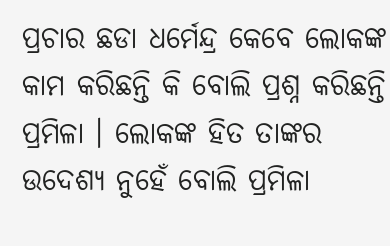ପ୍ରଚାର ଛଡା ଧର୍ମେନ୍ଦ୍ର କେବେ ଲୋକଙ୍କ କାମ କରିଛନ୍ତି କି ବୋଲି ପ୍ରଶ୍ନ କରିଛନ୍ତି ପ୍ରମିଳା । ଲୋକଙ୍କ ହିତ ତାଙ୍କର ଉଦେଶ୍ୟ ନୁହେଁ ବୋଲି ପ୍ରମିଳା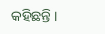କହିଛନ୍ତି ।